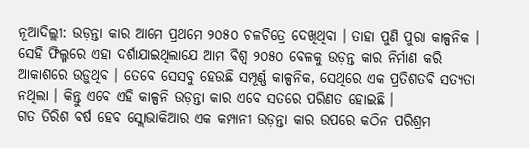ନୂଆଦିଲ୍ଲୀ: ଉଡ଼ନ୍ତା କାର ଆମେ ପ୍ରଥମେ ୨୦୫୦ ଚଳଚିତ୍ରେ ଦେଖିଥିବା । ତାହା ପୁଣି ପୁରା କାଳ୍ପନିକ । ସେହି ଫିଲ୍ମରେ ଏହା ଦର୍ଶାଯାଇଥିଲାଯେ ଆମ ବିଶ୍ୱ ୨୦୫୦ ବେଳକୁ ଉଡ଼ନ୍ତ କାର ନିର୍ମାଣ କରି ଆକାଶରେ ଉଡ଼ୁଥିବ । ତେବେ ସେସବୁ ହେଉଛି ସମ୍ପୂର୍ଣ୍ଣ କାଳ୍ପନିକ, ସେଥିରେ ଏକ ପ୍ରତିଶତବି ସତ୍ୟତା ନଥିଲା । କିନ୍ତୁ ଏବେ ଏହି କାଳ୍ପନି ଉଡ଼ନ୍ତା କାର ଏବେ ସତରେ ପରିଣତ ହୋଇଛି ।
ଗତ ତିରିଶ ବର୍ଷ ହେବ ସ୍ଲୋଭାକିଆର ଏକ କମ୍ପାନୀ ଉଡ଼ନ୍ତା କାର ଉପରେ କଠିନ ପରିଶ୍ରମ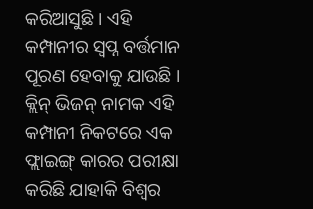କରିଆସୁଛି । ଏହି କମ୍ପାନୀର ସ୍ୱପ୍ନ ବର୍ତ୍ତମାନ ପୂରଣ ହେବାକୁ ଯାଉଛି । କ୍ଲିନ୍ ଭିଜନ୍ ନାମକ ଏହି କମ୍ପାନୀ ନିକଟରେ ଏକ ଫ୍ଲାଇଙ୍ଗ୍ କାରର ପରୀକ୍ଷା କରିଛି ଯାହାକି ବିଶ୍ୱର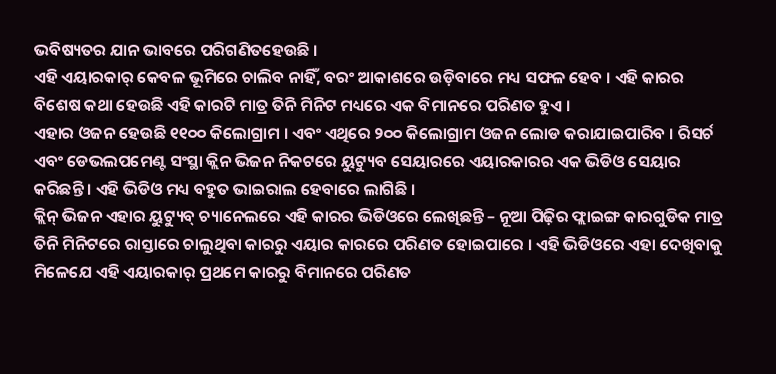ଭବିଷ୍ୟତର ଯାନ ଭାବରେ ପରିଗଣିତହେଉଛି ।
ଏହି ଏୟାରକାର୍ କେବଳ ଭୂମିରେ ଚାଲିବ ନାହିଁ, ବରଂ ଆକାଶରେ ଉଡ଼ିବାରେ ମଧ୍ୟ ସଫଳ ହେବ । ଏହି କାରର ବିଶେଷ କଥା ହେଉଛି ଏହି କାରଟି ମାତ୍ର ତିନି ମିନିଟ ମଧ୍ୟରେ ଏକ ବିମାନରେ ପରିଣତ ହୁଏ ।
ଏହାର ଓଜନ ହେଉଛି ୧୧୦୦ କିଲୋଗ୍ରାମ । ଏବଂ ଏଥିରେ ୨୦୦ କିଲୋଗ୍ରାମ ଓଜନ ଲୋଡ କରାଯାଇପାରିବ । ରିସର୍ଚ ଏବଂ ଡେଭଲପମେଣ୍ଟ ସଂସ୍ଥା କ୍ଲିନ ଭିଜନ ନିକଟରେ ୟୁଟ୍ୟୁବ ସେୟାରରେ ଏୟାରକାରର ଏକ ଭିଡିଓ ସେୟାର କରିଛନ୍ତି । ଏହି ଭିଡିଓ ମଧ୍ୟ ବହୁତ ଭାଇରାଲ ହେବାରେ ଲାଗିଛି ।
କ୍ଲିନ୍ ଭିଜନ ଏହାର ୟୁଟ୍ୟୁବ୍ ଚ୍ୟାନେଲରେ ଏହି କାରର ଭିଡିଓରେ ଲେଖିଛନ୍ତି – ନୂଆ ପିଢ଼ିର ଫ୍ଲାଇଙ୍ଗ କାରଗୁଡିକ ମାତ୍ର ତିନି ମିନିଟରେ ରାସ୍ତାରେ ଚାଲୁଥିବା କାରରୁ ଏୟାର କାରରେ ପରିଣତ ହୋଇପାରେ । ଏହି ଭିଡିଓରେ ଏହା ଦେଖିବାକୁ ମିଳେଯେ ଏହି ଏୟାରକାର୍ ପ୍ରଥମେ କାରରୁ ବିମାନରେ ପରିଣତ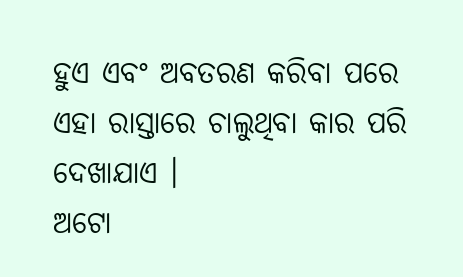ହୁଏ ଏବଂ ଅବତରଣ କରିବା ପରେ ଏହା ରାସ୍ତାରେ ଚାଲୁଥିବା କାର ପରି ଦେଖାଯାଏ ।
ଅଟୋ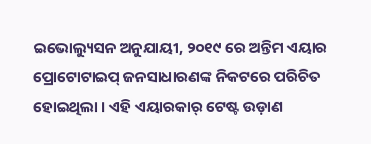ଇଭୋଲ୍ୟୁସନ ଅନୁଯାୟୀ, ୨୦୧୯ ରେ ଅନ୍ତିମ ଏୟାର ପ୍ରୋଟୋଟାଇପ୍ ଜନସାଧାରଣଙ୍କ ନିକଟରେ ପରିଚିତ ହୋଇଥିଲା । ଏହି ଏୟାରକାର୍ ଟେଷ୍ଟ ଉଡ଼ାଣ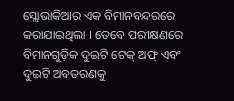ସ୍ଲୋଭାକିଆର ଏକ ବିମାନବନ୍ଦରରେ କରାଯାଇଥିଲା । ତେବେ ପରୀକ୍ଷଣରେ ବିମାନଗୁଡ଼ିକ ଦୁଇଟି ଟେକ୍ ଅଫ୍ ଏବଂ ଦୁଇଟି ଅବତରଣକୁ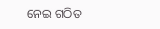ନେଇ ଗଠିତ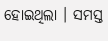ହୋଇଥିଲା । ସମସ୍ତ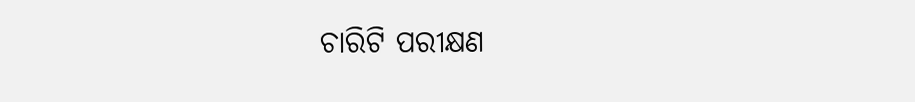ଚାରିଟି ପରୀକ୍ଷଣ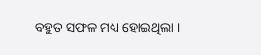ବହୁତ ସଫଳ ମଧ୍ୟ ହୋଇଥିଲା ।